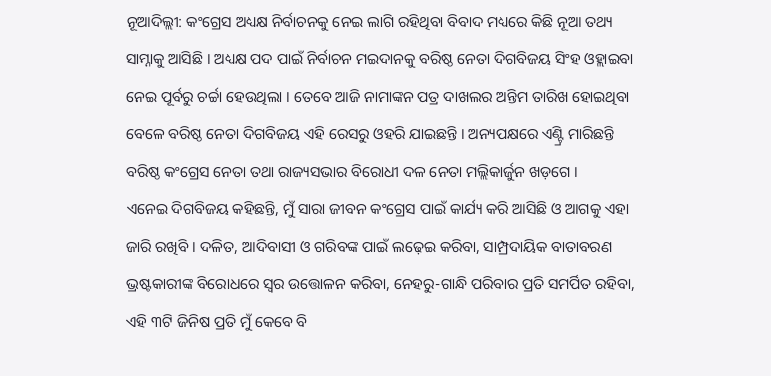ନୂଆଦିଲ୍ଲୀ: କଂଗ୍ରେସ ଅଧ୍ୟକ୍ଷ ନିର୍ବାଚନକୁ ନେଇ ଲାଗି ରହିଥିବା ବିବାଦ ମଧ୍ୟରେ କିଛି ନୂଆ ତଥ୍ୟ ସାମ୍ନାକୁ ଆସିଛି । ଅଧ୍ୟକ୍ଷ ପଦ ପାଇଁ ନିର୍ବାଚନ ମଇଦାନକୁ ବରିଷ୍ଠ ନେତା ଦିଗବିଜୟ ସିଂହ ଓହ୍ଲାଇବା ନେଇ ପୂର୍ବରୁ ଚର୍ଚ୍ଚା ହେଉଥିଲା । ତେବେ ଆଜି ନାମାଙ୍କନ ପତ୍ର ଦାଖଲର ଅନ୍ତିମ ତାରିଖ ହୋଇଥିବା ବେଳେ ବରିଷ୍ଠ ନେତା ଦିଗବିଜୟ ଏହି ରେସରୁ ଓହରି ଯାଇଛନ୍ତି । ଅନ୍ୟପକ୍ଷରେ ଏଣ୍ଟ୍ରି ମାରିଛନ୍ତି ବରିଷ୍ଠ କଂଗ୍ରେସ ନେତା ତଥା ରାଜ୍ୟସଭାର ବିରୋଧୀ ଦଳ ନେତା ମଲ୍ଲିକାର୍ଜୁନ ଖଡ଼ଗେ ।
ଏନେଇ ଦିଗବିଜୟ କହିଛନ୍ତି, ମୁଁ ସାରା ଜୀବନ କଂଗ୍ରେସ ପାଇଁ କାର୍ଯ୍ୟ କରି ଆସିଛି ଓ ଆଗକୁ ଏହା ଜାରି ରଖିବି । ଦଳିତ, ଆଦିବାସୀ ଓ ଗରିବଙ୍କ ପାଇଁ ଲଢ଼େଇ କରିବା, ସାମ୍ପ୍ରଦାୟିକ ବାତାବରଣ ଭ୍ରଷ୍ଟକାରୀଙ୍କ ବିରୋଧରେ ସ୍ୱର ଉତ୍ତୋଳନ କରିବା, ନେହରୁ-ଗାନ୍ଧି ପରିବାର ପ୍ରତି ସମର୍ପିତ ରହିବା, ଏହି ୩ଟି ଜିନିଷ ପ୍ରତି ମୁଁ କେବେ ବି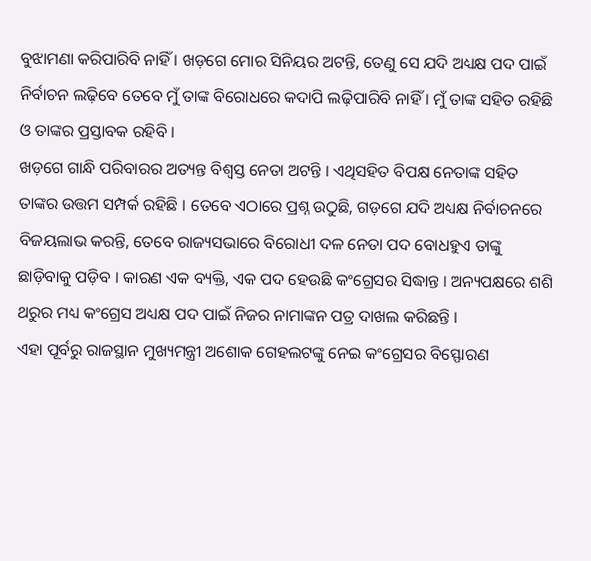ବୁଝାମଣା କରିପାରିବି ନାହିଁ । ଖଡ଼ଗେ ମୋର ସିନିୟର ଅଟନ୍ତି, ତେଣୁ ସେ ଯଦି ଅଧ୍ୟକ୍ଷ ପଦ ପାଇଁ ନିର୍ବାଚନ ଲଢ଼ିବେ ତେବେ ମୁଁ ତାଙ୍କ ବିରୋଧରେ କଦାପି ଲଢ଼ିପାରିବି ନାହିଁ । ମୁଁ ତାଙ୍କ ସହିତ ରହିଛି ଓ ତାଙ୍କର ପ୍ରସ୍ତାବକ ରହିବି ।
ଖଡ଼ଗେ ଗାନ୍ଧି ପରିବାରର ଅତ୍ୟନ୍ତ ବିଶ୍ୱସ୍ତ ନେତା ଅଟନ୍ତି । ଏଥିସହିତ ବିପକ୍ଷ ନେତାଙ୍କ ସହିତ ତାଙ୍କର ଉତ୍ତମ ସମ୍ପର୍କ ରହିଛି । ତେବେ ଏଠାରେ ପ୍ରଶ୍ନ ଉଠୁଛି, ଗଡ଼ଗେ ଯଦି ଅଧ୍ୟକ୍ଷ ନିର୍ବାଚନରେ ବିଜୟଲାଭ କରନ୍ତି, ତେବେ ରାଜ୍ୟସଭାରେ ବିରୋଧୀ ଦଳ ନେତା ପଦ ବୋଧହୁଏ ତାଙ୍କୁ ଛାଡ଼ିବାକୁ ପଡ଼ିବ । କାରଣ ଏକ ବ୍ୟକ୍ତି, ଏକ ପଦ ହେଉଛି କଂଗ୍ରେସର ସିଦ୍ଧାନ୍ତ । ଅନ୍ୟପକ୍ଷରେ ଶଶି ଥରୁର ମଧ୍ୟ କଂଗ୍ରେସ ଅଧ୍ୟକ୍ଷ ପଦ ପାଇଁ ନିଜର ନାମାଙ୍କନ ପତ୍ର ଦାଖଲ କରିଛନ୍ତି ।
ଏହା ପୂର୍ବରୁ ରାଜସ୍ଥାନ ମୁଖ୍ୟମନ୍ତ୍ରୀ ଅଶୋକ ଗେହଲଟଙ୍କୁ ନେଇ କଂଗ୍ରେସର ବିସ୍ଫୋରଣ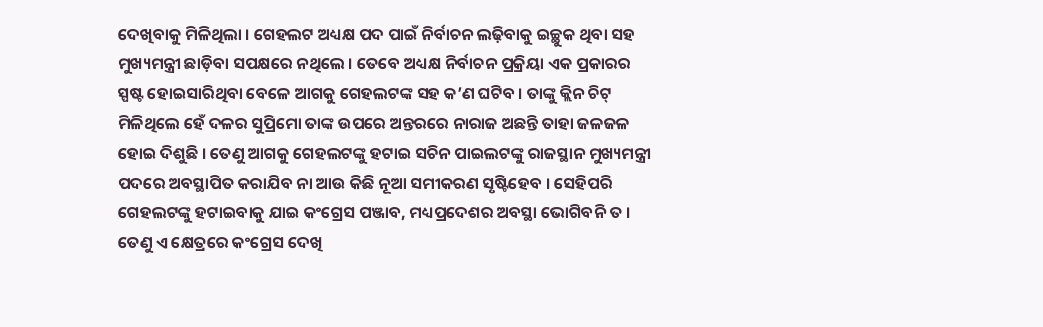ଦେଖିବାକୁ ମିଳିଥିଲା । ଗେହଲଟ ଅଧ୍ୟକ୍ଷ ପଦ ପାଇଁ ନିର୍ବାଚନ ଲଢ଼ିବାକୁ ଇଚ୍ଛୁକ ଥିବା ସହ ମୁଖ୍ୟମନ୍ତ୍ରୀ ଛାଡ଼ିବା ସପକ୍ଷରେ ନଥିଲେ । ତେବେ ଅଧ୍ୟକ୍ଷ ନିର୍ବାଚନ ପ୍ରକ୍ରିୟା ଏକ ପ୍ରକାରର ସ୍ପଷ୍ଟ ହୋଇସାରିଥିବା ବେଳେ ଆଗକୁ ଗେହଲଟଙ୍କ ସହ କ’ଣ ଘଟିବ । ତାଙ୍କୁ କ୍ଲିନ ଚିଟ୍ ମିଳିଥିଲେ ହେଁ ଦଳର ସୁପ୍ରିମୋ ତାଙ୍କ ଉପରେ ଅନ୍ତରରେ ନାରାଜ ଅଛନ୍ତି ତାହା ଜଳଜଳ ହୋଇ ଦିଶୁଛି । ତେଣୁ ଆଗକୁ ଗେହଲଟଙ୍କୁ ହଟାଇ ସଚିନ ପାଇଲଟଙ୍କୁ ରାଜସ୍ଥାନ ମୁଖ୍ୟମନ୍ତ୍ରୀ ପଦରେ ଅବସ୍ଥାପିତ କରାଯିବ ନା ଆଉ କିଛି ନୂଆ ସମୀକରଣ ସୃଷ୍ଟିହେବ । ସେହିପରି ଗେହଲଟଙ୍କୁ ହଟାଇବାକୁ ଯାଇ କଂଗ୍ରେସ ପଞ୍ଜାବ, ମଧ୍ୟପ୍ରଦେଶର ଅବସ୍ଥା ଭୋଗିବନି ତ । ତେଣୁ ଏ କ୍ଷେତ୍ରରେ କଂଗ୍ରେସ ଦେଖି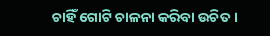ଚାହିଁ ଗୋଟି ଚାଳନା କରିବା ଉଚିତ ।